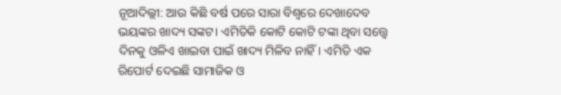ନୂଆଦିଲ୍ଲୀ: ଆଉ କିଛି ବର୍ଷ ପରେ ସାରା ବିଶ୍ୱରେ ଦେଖାଦେବ ଭୟଙ୍କର ଖାଦ୍ୟ ସଙ୍କଟ। ଏମିତିକି କୋଟି କୋଟି ଟଙ୍କା ଥିବା ସତ୍ତ୍ୱେ ଦିନକୁ ଓଳିଏ ଖାଇବା ପାଇଁ ଖାଦ୍ୟ ମିଳିବ ନାହିଁ। ଏମିତି ଏକ ରିପୋର୍ଟ ଦେଇଛି ସାମାଜିକ ଓ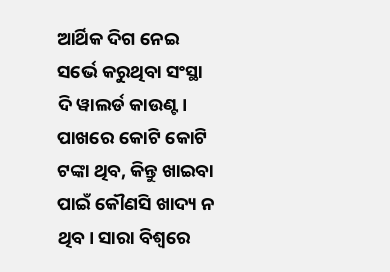ଆର୍ଥିକ ଦିଗ ନେଇ ସର୍ଭେ କରୁଥିବା ସଂସ୍ଥା ଦି ୱାଲର୍ଡ କାଉଣ୍ଟ।
ପାଖରେ କୋଟି କୋଟି ଟଙ୍କା ଥିବ, କିନ୍ତୁ ଖାଇବା ପାଇଁ କୌଣସି ଖାଦ୍ୟ ନ ଥିବ। ସାରା ବିଶ୍ୱରେ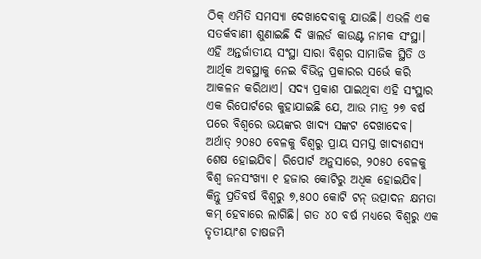ଠିକ୍ ଏମିତି ସମସ୍ୟା ଦେଖାଦେବାକୁ ଯାଉଛି। ଏଭଳି ଏକ ସତର୍କବାଣୀ ଶୁଣାଇଛି ଦି ୱାଲର୍ଡ କାଉଣ୍ଟ ନାମକ ସଂସ୍ଥା। ଏହି ଅନ୍ତର୍ଜାତୀୟ ସଂସ୍ଥା ସାରା ବିଶ୍ୱର ସାମାଜିକ ସ୍ଥିତି ଓ ଆର୍ଥିକ ଅବସ୍ଥାକୁ ନେଇ ବିଭିନ୍ନ ପ୍ରକାରର ସର୍ଭେ କରି ଆକଳନ କରିଥାଏ। ସଦ୍ୟ ପ୍ରକାଶ ପାଇଥିବା ଏହି ସଂସ୍ଥାର ଏକ ରିପୋର୍ଟରେ କୁହାଯାଇଛି ଯେ, ଆଉ ମାତ୍ର ୨୭ ବର୍ଷ ପରେ ବିଶ୍ୱରେ ଭୟଙ୍କର ଖାଦ୍ୟ ସଙ୍କଟ ଦେଖାଦେବ। ଅର୍ଥାତ୍ ୨୦୫୦ ବେଳକୁ ବିଶ୍ୱରୁ ପ୍ରାୟ ସମସ୍ତ ଖାଦ୍ୟଶସ୍ୟ ଶେଷ ହୋଇଯିବ। ରିପୋର୍ଟ ଅନୁସାରେ, ୨୦୫୦ ବେଳକୁ ବିଶ୍ୱ ଜନସଂଖ୍ୟା ୧ ହଜାର କୋଟିରୁ ଅଧିକ ହୋଇଯିବ। କିନ୍ତୁ ପ୍ରତିବର୍ଷ ବିଶ୍ୱରୁ ୭,୫୦୦ କୋଟି ଟନ୍ ଉତ୍ପାଦନ କ୍ଷମତା କମ୍ ହେବାରେ ଲାଗିଛି। ଗତ ୪୦ ବର୍ଷ ମଧ୍ୟରେ ବିଶ୍ୱରୁ ଏକ ତୃତୀୟାଂଶ ଚାଷଜମି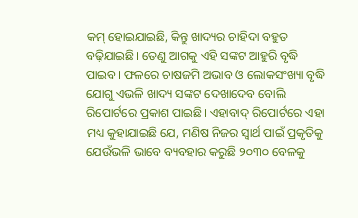କମ୍ ହୋଇଯାଇଛି, କିନ୍ତୁ ଖାଦ୍ୟର ଚାହିଦା ବହୁତ ବଢ଼ିଯାଇଛି। ତେଣୁ ଆଗକୁ ଏହି ସଙ୍କଟ ଆହୁରି ବୃଦ୍ଧି ପାଇବ। ଫଳରେ ଚାଷଜମି ଅଭାବ ଓ ଲୋକସଂଖ୍ୟା ବୃଦ୍ଧି ଯୋଗୁ ଏଭଳି ଖାଦ୍ୟ ସଙ୍କଟ ଦେଖାଦେବ ବୋଲି ରିପୋର୍ଟରେ ପ୍ରକାଶ ପାଇଛି। ଏହାବାଦ୍ ରିପୋର୍ଟରେ ଏହା ମଧ୍ୟ କୁହାଯାଇଛି ଯେ, ମଣିଷ ନିଜର ସ୍ବାର୍ଥ ପାଇଁ ପ୍ରକୃତିକୁ ଯେଉଁଭଳି ଭାବେ ବ୍ୟବହାର କରୁଛି ୨୦୩୦ ବେଳକୁ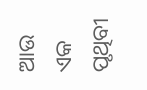ଆଉ ଏକ ପୃଥିବୀ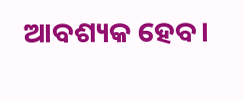ଆବଶ୍ୟକ ହେବ।